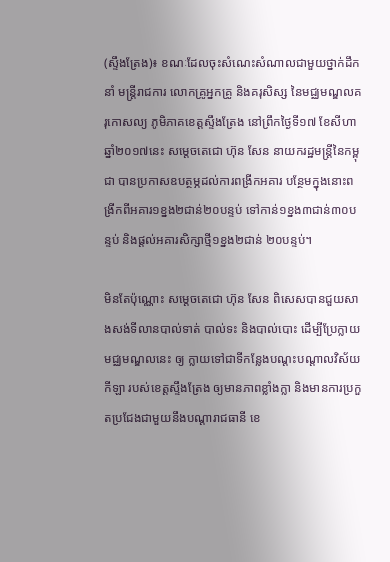(ស្ទឹងត្រែង)៖ ខណៈដែលចុះសំណេះសំណាលជាមួយថ្នាក់ដឹកនាំ មន្រ្តីរាជការ លោកគ្រូអ្នកគ្រូ និងគរុសិស្ស នៃមជ្ឈមណ្ឌលគរុកោសល្យ ភូមិភាគខេត្តស្ទឹងត្រែង នៅព្រឹកថ្ងៃទី១៧ ខែសីហា ឆ្នាំ២០១៧នេះ សម្តេចតេជោ ហ៊ុន សែន នាយករដ្ឋមន្រ្តីនៃកម្ពុជា បានប្រកាសឧបត្ថម្ភដល់ការពង្រីកអគារ បន្ថែមក្នុងនោះពង្រីកពីអគារ១ខ្នង២ជាន់២០បន្ទប់ ទៅកាន់១ខ្នង៣ជាន់៣០បន្ទប់ និងផ្តល់អគារសិក្សាថ្មី១ខ្នង២ជាន់ ២០បន្ទប់។

មិនតែប៉ុណ្ណោះ សម្តេចតេជោ ហ៊ុន សែន ពិសេសបានជួយសាងសង់ទីលានបាល់ទាត់ បាល់ទះ និងបាល់បោះ ដើម្បីប្រែក្លាយមជ្ឈមណ្ឌលនេះ ឲ្យ ក្លាយទៅជាទីកន្លែងបណ្តះបណ្តាលវិស័យកីឡា របស់ខេត្តស្ទឹងត្រែង ឲ្យមានភាពខ្លាំងក្លា និងមានការប្រកួតប្រជែងជាមួយនឹងបណ្តារាជធានី ខេ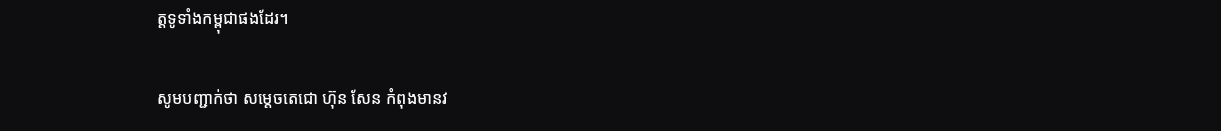ត្តទូទាំងកម្ពុជាផងដែរ។

សូមបញ្ជាក់ថា សម្តេចតេជោ ហ៊ុន សែន កំពុងមានវ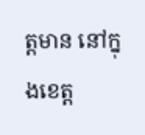ត្តមាន នៅក្នុងខេត្ត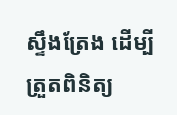ស្ទឹងត្រែង ដើម្បីត្រួតពិនិត្យ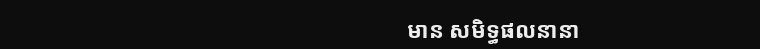មាន សមិទ្ធផលនានា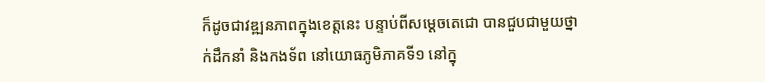ក៏ដូចជាវឌ្ឍនភាពក្នុងខេត្តនេះ បន្ទាប់ពីសម្តេចតេជោ បានជួបជាមួយថ្នាក់ដឹកនាំ និងកងទ័ព នៅយោធភូមិភាគទី១ នៅក្នុ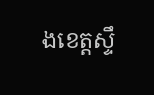ងខេត្តស្ទឹ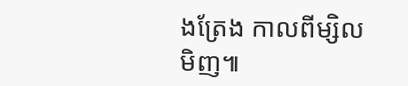ងត្រែង កាលពីម្សិលមិញ៕